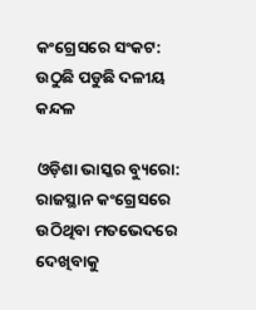କଂଗ୍ରେସରେ ସଂକଟ: ଉଠୁଛି ପଡୁଛି ଦଳୀୟ କନ୍ଦଳ

ଓଡ଼ିଶା ଭାସ୍କର ବ୍ୟୁରୋ: ରାଜସ୍ଥାନ କଂଗ୍ରେସରେ ଉଠିଥିବା ମତଭେଦରେ ଦେଖିବାକୁ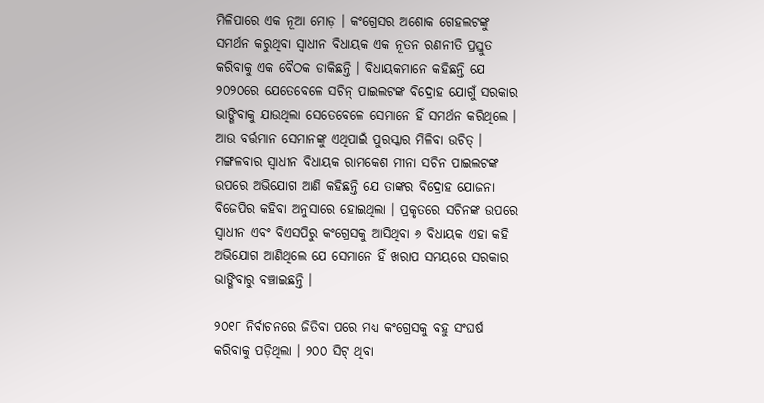ମିଳିପାରେ ଏକ ନୂଆ ମୋଡ଼ । କଂଗ୍ରେସର ଅଶୋକ ଗେହଲଟଙ୍କୁ ସମର୍ଥନ କରୁଥିବା ସ୍ୱାଧୀନ ବିଧାୟକ ଏକ ନୂତନ ରଣନୀତି ପ୍ରସ୍ତୁତ କରିବାକୁ ଏକ ବୈଠକ ଡାକିଛନ୍ତି । ବିଧାୟକମାନେ କହିଛନ୍ତି ଯେ ୨୦୨୦ରେ ଯେତେବେଳେ ସଚିନ୍ ପାଇଲଟଙ୍କ ବିଦ୍ରୋହ ଯୋଗୁଁ ସରକାର ଭାଙ୍ଗିବାକୁ ଯାଉଥିଲା ସେତେବେଳେ ସେମାନେ ହିଁ ସମର୍ଥନ କରିଥିଲେ । ଆଉ ବର୍ତ୍ତମାନ ସେମାନଙ୍କୁ ଏଥିପାଇଁ ପୁରସ୍କାର ମିଳିବା ଉଚିତ୍ । ମଙ୍ଗଳବାର ସ୍ୱାଧୀନ ବିଧାୟକ ରାମକେଶ ମୀନା ସଚିନ ପାଇଲଟଙ୍କ ଉପରେ ଅଭିଯୋଗ ଆଣି କହିଛନ୍ତି ଯେ ତାଙ୍କର ବିଦ୍ରୋହ ଯୋଜନା ବିଜେପିର କହିବା ଅନୁସାରେ ହୋଇଥିଲା । ପ୍ରକୃତରେ ସଚିନଙ୍କ ଉପରେ ସ୍ୱାଧୀନ ଏବଂ ବିଏସପିରୁ କଂଗ୍ରେସକୁ ଆସିଥିବା ୬ ବିଧାୟକ ଏହା କହି ଅଭିଯୋଗ ଆଣିଥିଲେ ଯେ ସେମାନେ ହିଁ ଖରାପ ସମୟରେ ସରକାର ଭାଙ୍ଗିବାରୁ ବଞ୍ଚାଇଛନ୍ତି ।

୨୦୧୮ ନିର୍ବାଚନରେ ଜିତିବା ପରେ ମଧ୍ୟ କଂଗ୍ରେସକୁ ବହୁ ସଂଘର୍ଷ କରିବାକୁ ପଡ଼ିଥିଲା । ୨୦୦ ସିଟ୍ ଥିବା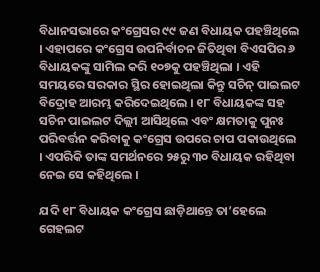ବିଧାନସଭାରେ କଂଗ୍ରେସର ୯୯ ଜଣ ବିଧାୟକ ପହଞ୍ଚିଥିଲେ । ଏହାପରେ କଂଗ୍ରେସ ଉପନିର୍ବାଚନ ଜିତିଥିବା ବିଏସପିର ୬ ବିଧାୟକଙ୍କୁ ସାମିଲ କରି ୧୦୭କୁ ପହଞ୍ଚିଥିଲା । ଏହି ସମୟରେ ସରକାର ସ୍ଥିର ହୋଇଥିଲା କିନ୍ତୁ ସଚିନ୍ ପାଇଲଟ ବିଦ୍ରୋହ ଆରମ୍ଭ କରିଦେଇଥିଲେ । ୧୮ ବିଧାୟକଙ୍କ ସହ ସଚିନ ପାଇଲଟ ଦିଲ୍ଲୀ ଆସିଥିଲେ ଏବଂ କ୍ଷମତାକୁ ପୁନଃ ପରିବର୍ତ୍ତନ କରିବାକୁ କଂଗ୍ରେସ ଉପରେ ଚାପ ପକାଉଥିଲେ । ଏପରିକି ତାଙ୍କ ସମର୍ଥନରେ ୨୫ରୁ ୩୦ ବିଧାୟକ ରହିଥିବା ନେଇ ସେ କହିଥିଲେ ।

ଯଦି ୧୮ ବିଧାୟକ କଂଗ୍ରେସ ଛାଡ଼ିଥାନ୍ତେ ତା’ହେଲେ ଗେହଲଟ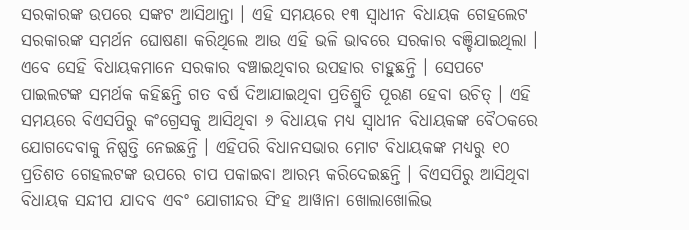ସରକାରଙ୍କ ଉପରେ ସଙ୍କଟ ଆସିଥାନ୍ତା । ଏହି ସମୟରେ ୧୩ ସ୍ୱାଧୀନ ବିଧାୟକ ଗେହଲେଟ ସରକାରଙ୍କ ସମର୍ଥନ ଘୋଷଣା କରିଥିଲେ ଆଉ ଏହି ଭଳି ଭାବରେ ସରକାର ବଞ୍ଚିଯାଇଥିଲା । ଏବେ ସେହି ବିଧାୟକମାନେ ସରକାର ବଞ୍ଚାଇଥିବାର ଉପହାର ଚାହୁଛନ୍ତି । ସେପଟେ ପାଇଲଟଙ୍କ ସମର୍ଥକ କହିଛନ୍ତି ଗତ ବର୍ଷ ଦିଆଯାଇଥିବା ପ୍ରତିଶ୍ରୁତି ପୂରଣ ହେବା ଉଚିତ୍ । ଏହି ସମୟରେ ବିଏସପିରୁ କଂଗ୍ରେସକୁ ଆସିଥିବା ୬ ବିଧାୟକ ମଧ୍ୟ ସ୍ୱାଧୀନ ବିଧାୟକଙ୍କ ବୈଠକରେ ଯୋଗଦେବାକୁ ନିଷ୍ପତ୍ତି ନେଇଛନ୍ତି । ଏହିପରି ବିଧାନସଭାର ମୋଟ ବିଧାୟକଙ୍କ ମଧ୍ୟରୁ ୧୦ ପ୍ରତିଶତ ଗେହଲଟଙ୍କ ଉପରେ ଚାପ ପକାଇବା ଆରମ୍ଭ କରିଦେଇଛନ୍ତି । ବିଏସପିରୁ ଆସିଥିବା ବିଧାୟକ ସନ୍ଦୀପ ଯାଦବ ଏବଂ ଯୋଗୀନ୍ଦର ସିଂହ ଆୱାନା ଖୋଲାଖୋଲିଭ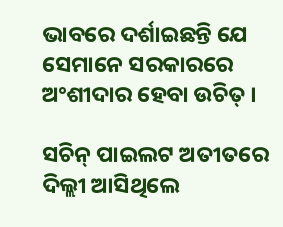ଭାବରେ ଦର୍ଶାଇଛନ୍ତି ଯେ ସେମାନେ ସରକାରରେ ଅଂଶୀଦାର ହେବା ଉଚିତ୍ ।

ସଚିନ୍ ପାଇଲଟ ଅତୀତରେ ଦିଲ୍ଲୀ ଆସିଥିଲେ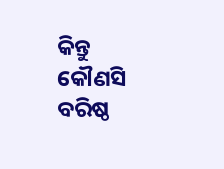କିନ୍ତୁ କୌଣସି ବରିଷ୍ଠ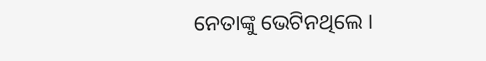ନେତାଙ୍କୁ ଭେଟିନଥିଲେ ।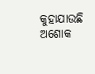କୁହାଯାଉଛି ଅଶୋକ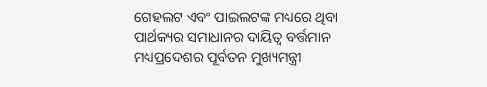ଗେହଲଟ ଏବଂ ପାଇଲଟଙ୍କ ମଧ୍ୟରେ ଥିବା ପାର୍ଥକ୍ୟର ସମାଧାନର ଦାୟିତ୍ୱ ବର୍ତ୍ତମାନ ମଧ୍ୟପ୍ରଦେଶର ପୂର୍ବତନ ମୁଖ୍ୟମନ୍ତ୍ରୀ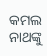କମଲ ନାଥଙ୍କୁ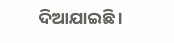ଦିଆଯାଇଛି ।